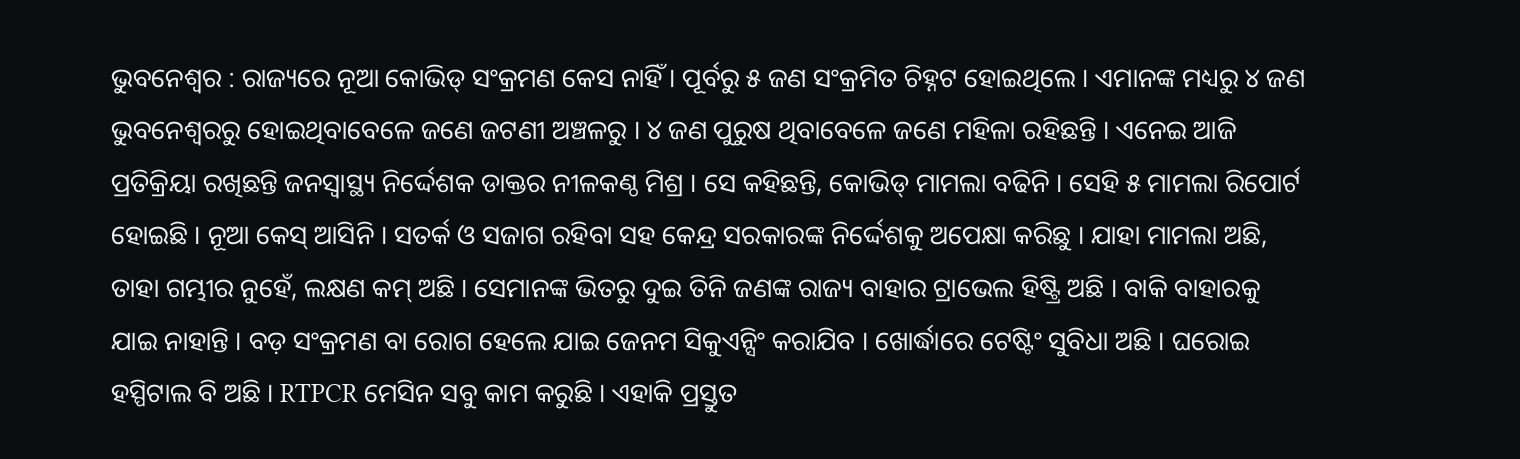ଭୁବନେଶ୍ବର : ରାଜ୍ୟରେ ନୂଆ କୋଭିଡ୍ ସଂକ୍ରମଣ କେସ ନାହିଁ । ପୂର୍ବରୁ ୫ ଜଣ ସଂକ୍ରମିତ ଚିହ୍ନଟ ହୋଇଥିଲେ । ଏମାନଙ୍କ ମଧ୍ୟରୁ ୪ ଜଣ ଭୁବନେଶ୍ୱରରୁ ହୋଇଥିବାବେଳେ ଜଣେ ଜଟଣୀ ଅଞ୍ଚଳରୁ । ୪ ଜଣ ପୁରୁଷ ଥିବାବେଳେ ଜଣେ ମହିଳା ରହିଛନ୍ତି । ଏନେଇ ଆଜି ପ୍ରତିକ୍ରିୟା ରଖିଛନ୍ତି ଜନସ୍ୱାସ୍ଥ୍ୟ ନିର୍ଦ୍ଦେଶକ ଡାକ୍ତର ନୀଳକଣ୍ଠ ମିଶ୍ର । ସେ କହିଛନ୍ତି, କୋଭିଡ୍ ମାମଲା ବଢିନି । ସେହି ୫ ମାମଲା ରିପୋର୍ଟ ହୋଇଛି । ନୂଆ କେସ୍ ଆସିନି । ସତର୍କ ଓ ସଜାଗ ରହିବା ସହ କେନ୍ଦ୍ର ସରକାରଙ୍କ ନିର୍ଦ୍ଦେଶକୁ ଅପେକ୍ଷା କରିଛୁ । ଯାହା ମାମଲା ଅଛି, ତାହା ଗମ୍ଭୀର ନୁହେଁ, ଲକ୍ଷଣ କମ୍ ଅଛି । ସେମାନଙ୍କ ଭିତରୁ ଦୁଇ ତିନି ଜଣଙ୍କ ରାଜ୍ୟ ବାହାର ଟ୍ରାଭେଲ ହିଷ୍ଟ୍ରି ଅଛି । ବାକି ବାହାରକୁ ଯାଇ ନାହାନ୍ତି । ବଡ଼ ସଂକ୍ରମଣ ବା ରୋଗ ହେଲେ ଯାଇ ଜେନମ ସିକୁଏନ୍ସିଂ କରାଯିବ । ଖୋର୍ଦ୍ଧାରେ ଟେଷ୍ଟିଂ ସୁବିଧା ଅଛି । ଘରୋଇ ହସ୍ପିଟାଲ ବି ଅଛି । RTPCR ମେସିନ ସବୁ କାମ କରୁଛି । ଏହାକି ପ୍ରସ୍ତୁତ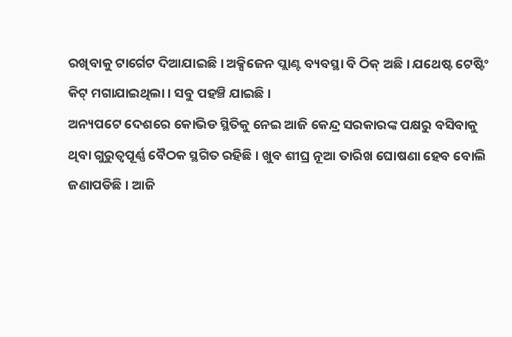ରଖିବାକୁ ଟାର୍ଗେଟ ଦିଆଯାଇଛି । ଅକ୍ସିଜେନ ପ୍ଲାଣ୍ଟ ବ୍ୟବସ୍ଥା ବି ଠିକ୍ ଅଛି । ଯଥେଷ୍ଟ ଟେଷ୍ଟିଂ କିଟ୍ ମଗାଯାଇଥିଲା । ସବୁ ପହଞ୍ଚି ଯାଇଛି ।
ଅନ୍ୟପଟେ ଦେଶରେ କୋଭିଡ ସ୍ଥିତିକୁ ନେଇ ଆଜି କେନ୍ଦ୍ର ସରକାରଙ୍କ ପକ୍ଷରୁ ବସିବାକୁ ଥିବା ଗୁରୁତ୍ୱପୂର୍ଣ୍ଣ ବୈଠକ ସ୍ଥଗିତ ରହିଛି। ଖୁବ ଶୀଘ୍ର ନୂଆ ତାରିଖ ଘୋଷଣା ହେବ ବୋଲି ଜଣାପଡିଛି। ଆଜି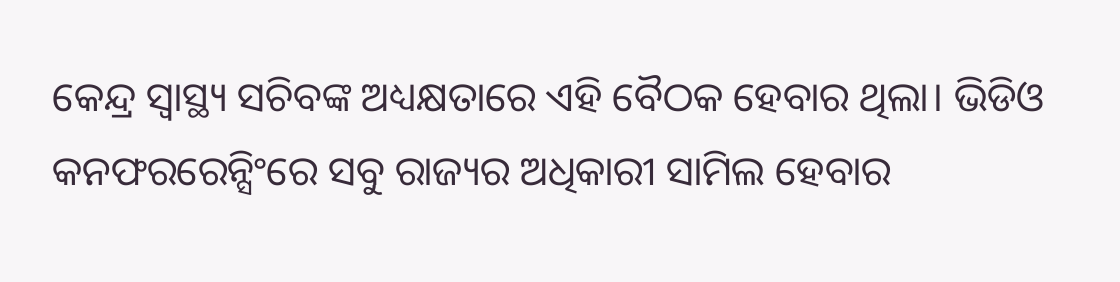କେନ୍ଦ୍ର ସ୍ୱାସ୍ଥ୍ୟ ସଚିବଙ୍କ ଅଧ୍ୟକ୍ଷତାରେ ଏହି ବୈଠକ ହେବାର ଥିଲା। ଭିଡିଓ କନଫରରେନ୍ସିଂରେ ସବୁ ରାଜ୍ୟର ଅଧିକାରୀ ସାମିଲ ହେବାର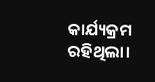କାର୍ଯ୍ୟକ୍ରମ ରହିଥିଲା।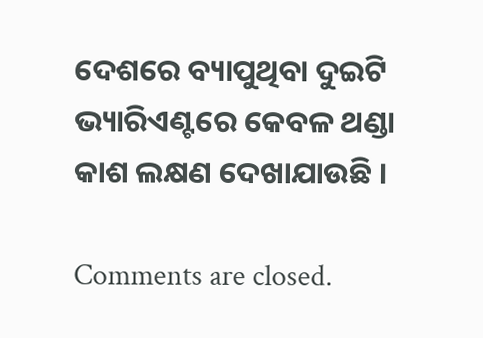ଦେଶରେ ବ୍ୟାପୁଥିବା ଦୁଇଟି ଭ୍ୟାରିଏଣ୍ଟରେ କେବଳ ଥଣ୍ଡା କାଶ ଲକ୍ଷଣ ଦେଖାଯାଉଛି ।

Comments are closed.